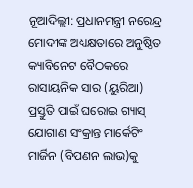ନୂଆଦିଲ୍ଲୀ: ପ୍ରଧାନମନ୍ତ୍ରୀ ନରେନ୍ଦ୍ର ମୋଦୀଙ୍କ ଅଧ୍ୟକ୍ଷତାରେ ଅନୁଷ୍ଠିତ କ୍ୟାବିନେଟ ବୈଠକରେ ରାସାୟନିକ ସାର (ୟୁରିଆ) ପ୍ରସ୍ତୁତି ପାଇଁ ଘରୋଇ ଗ୍ୟାସ୍ ଯୋଗାଣ ସଂକ୍ରାନ୍ତ ମାର୍କେଟିଂ ମାର୍ଜିନ (ବିପଣନ ଲାଭ)କୁ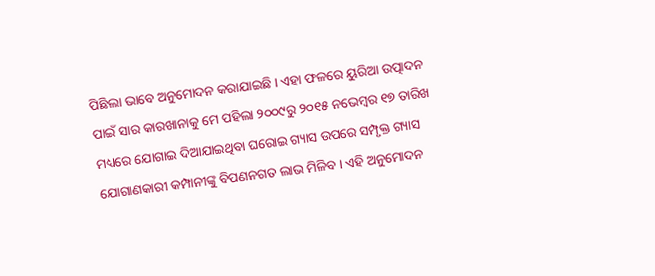ପିଛିଲା ଭାବେ ଅନୁମୋଦନ କରାଯାଇଛି । ଏହା ଫଳରେ ୟୁରିଆ ଉତ୍ପାଦନ ପାଇଁ ସାର କାରଖାନାକୁ ମେ ପହିଲା ୨୦୦୯ରୁ ୨୦୧୫ ନଭେମ୍ବର ୧୭ ତାରିଖ ମଧ୍ୟରେ ଯୋଗାଇ ଦିଆଯାଇଥିବା ଘରୋଇ ଗ୍ୟାସ ଉପରେ ସମ୍ପୃକ୍ତ ଗ୍ୟାସ ଯୋଗାଣକାରୀ କମ୍ପାନୀଙ୍କୁ ବିପଣନଗତ ଲାଭ ମିଳିବ । ଏହି ଅନୁମୋଦନ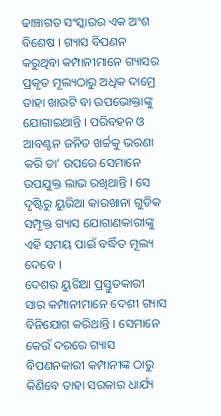ଢାଞ୍ଚାଗତ ସଂସ୍କାରର ଏକ ଅଂଶ ବିଶେଷ । ଗ୍ୟାସ ବିପଣନ କରୁଥିବା କମ୍ପାନୀମାନେ ଗ୍ୟାସର ପ୍ରକୃତ ମୂଲ୍ୟଠାରୁ ଅଧିକ ଦାମ୍ରେ ତାହା ଖାଉଟି ବା ଉପଭୋକ୍ତାଙ୍କୁ ଯୋଗାଇଥାନ୍ତି । ପରିବହନ ଓ ଆବଣ୍ଟନ ଜନିତ ଖର୍ଚ୍ଚକୁ ଭରଣା କରି ତା’ ଉପରେ ସେମାନେ ଉପଯୁକ୍ତ ଲାଭ ରଖିଥାନ୍ତି । ସେ ଦୃଷ୍ଟିରୁ ୟୁରିଆ କାରଖାନା ଗୁଡିକ ସମ୍ପୃକ୍ତ ଗ୍ୟାସ ଯୋଗାଣକାରୀଙ୍କୁ ଏହି ସମୟ ପାଇଁ ବର୍ଦ୍ଧିତ ମୂଲ୍ୟ ଦେବେ ।
ଦେଶର ୟୁରିଆ ପ୍ରସ୍ତୁତକାରୀ ସାର କମ୍ପାନୀମାନେ ଦେଶୀ ଗ୍ୟାସ ବିନିଯୋଗ କରିଥାନ୍ତି । ସେମାନେ କେଉଁ ଦରରେ ଗ୍ୟାସ ବିପଣନକାରୀ କମ୍ପାନୀଙ୍କ ଠାରୁ କିଣିବେ ତାହା ସରକାର ଧାର୍ଯ୍ୟ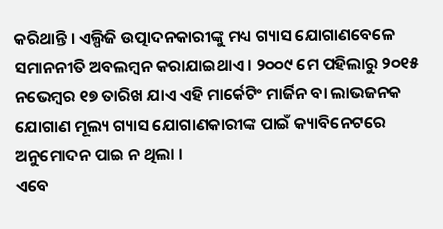କରିଥାନ୍ତି । ଏଲ୍ପିଜି ଉତ୍ପାଦନକାରୀଙ୍କୁ ମଧ୍ୟ ଗ୍ୟାସ ଯୋଗାଣବେଳେ ସମାନନୀତି ଅବଲମ୍ବନ କରାଯାଇଥାଏ । ୨୦୦୯ ମେ ପହିଲାରୁ ୨୦୧୫ ନଭେମ୍ବର ୧୭ ତାରିଖ ଯାଏ ଏହି ମାର୍କେଟିଂ ମାର୍ଜିନ ବା ଲାଭଜନକ ଯୋଗାଣ ମୂଲ୍ୟ ଗ୍ୟାସ ଯୋଗାଣକାରୀଙ୍କ ପାଇଁ କ୍ୟାବିନେଟରେ ଅନୁମୋଦନ ପାଇ ନ ଥିଲା ।
ଏବେ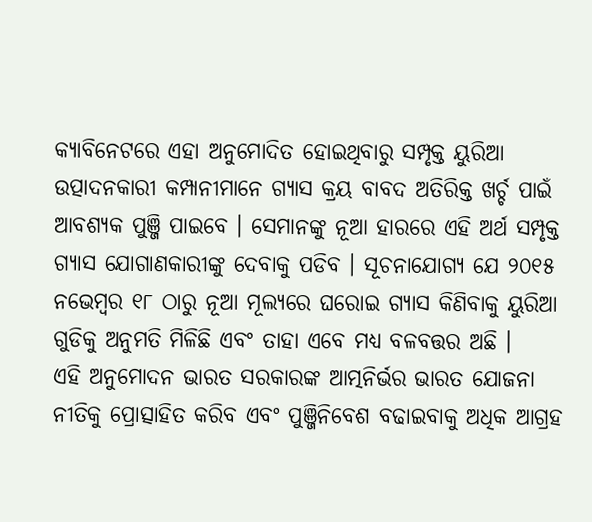କ୍ୟାବିନେଟରେ ଏହା ଅନୁମୋଦିତ ହୋଇଥିବାରୁ ସମ୍ପୃକ୍ତ ୟୁରିଆ ଉତ୍ପାଦନକାରୀ କମ୍ପାନୀମାନେ ଗ୍ୟାସ କ୍ରୟ ବାବଦ ଅତିରିକ୍ତ ଖର୍ଚ୍ଚ ପାଇଁ ଆବଶ୍ୟକ ପୁଞ୍ଜି ପାଇବେ । ସେମାନଙ୍କୁ ନୂଆ ହାରରେ ଏହି ଅର୍ଥ ସମ୍ପୃକ୍ତ ଗ୍ୟାସ ଯୋଗାଣକାରୀଙ୍କୁ ଦେବାକୁ ପଡିବ । ସୂଚନାଯୋଗ୍ୟ ଯେ ୨୦୧୫ ନଭେମ୍ବର ୧୮ ଠାରୁ ନୂଆ ମୂଲ୍ୟରେ ଘରୋଇ ଗ୍ୟାସ କିଣିବାକୁ ୟୁରିଆ ଗୁଡିକୁ ଅନୁମତି ମିଳିଛି ଏବଂ ତାହା ଏବେ ମଧ୍ୟ ବଳବତ୍ତର ଅଛି ।
ଏହି ଅନୁମୋଦନ ଭାରତ ସରକାରଙ୍କ ଆତ୍ମନିର୍ଭର ଭାରତ ଯୋଜନା ନୀତିକୁ ପ୍ରୋତ୍ସାହିତ କରିବ ଏବଂ ପୁଞ୍ଜିନିବେଶ ବଢାଇବାକୁ ଅଧିକ ଆଗ୍ରହ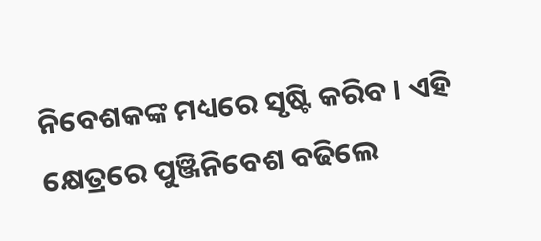ନିବେଶକଙ୍କ ମଧ୍ୟରେ ସୃଷ୍ଟି କରିବ । ଏହି କ୍ଷେତ୍ରରେ ପୁଞ୍ଜିନିବେଶ ବଢିଲେ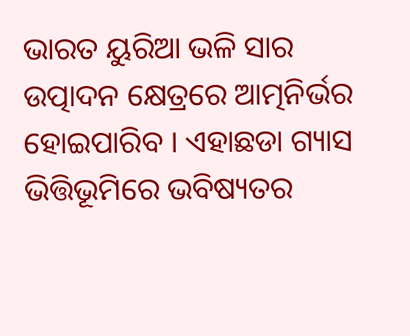ଭାରତ ୟୁରିଆ ଭଳି ସାର ଉତ୍ପାଦନ କ୍ଷେତ୍ରରେ ଆତ୍ମନିର୍ଭର ହୋଇପାରିବ । ଏହାଛଡା ଗ୍ୟାସ ଭିତ୍ତିଭୂମିରେ ଭବିଷ୍ୟତର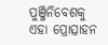ପୁଞ୍ଜିନିବେଶକୁ ଏହା ପ୍ରୋତ୍ସାହନ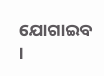ଯୋଗାଇବ ।